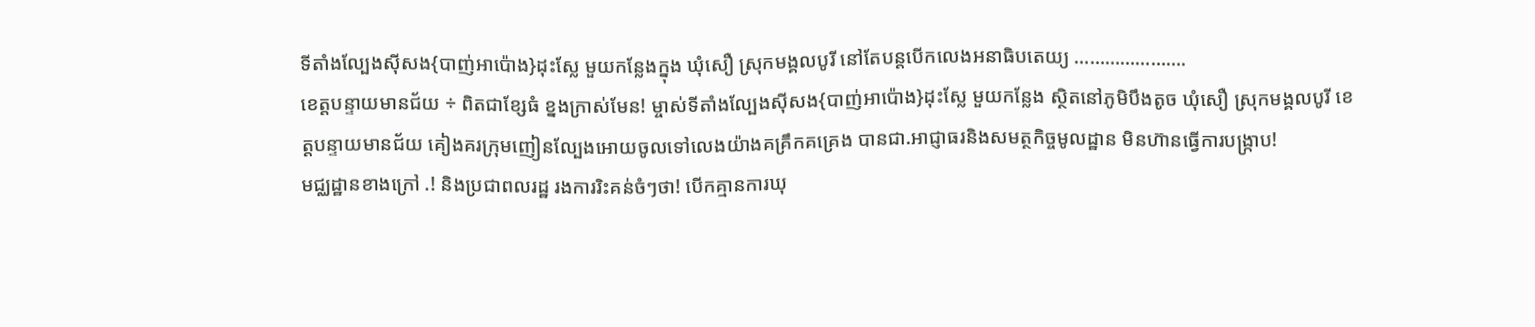ទីតាំងល្បែងសុីសង{បាញ់អាប៉ោង}ដុះស្លែ មួយកន្លែងក្នុង ឃុំសឿ ស្រុកមង្គលបូរី នៅតែបន្តបើកលេងអនាធិបតេយ្យ ………………….
ខេត្តបន្ទាយមានជ័យ ÷ ពិតជាខ្សែធំ ខ្នងក្រាស់មែន! ម្ចាស់ទីតាំងល្បែងសុីសង{បាញ់អាប៉ោង}ដុះស្លែ មួយកន្លែង ស្ថិតនៅភូមិបឹងតូច ឃុំសឿ ស្រុកមង្គលបូរី ខេត្តបន្ទាយមានជ័យ គៀងគរក្រុមញៀនល្បែងអោយចូលទៅលេងយ៉ាងគគ្រឹកគគ្រេង បានជា.អាជ្ញាធរនិងសមត្ថកិច្ចមូលដ្ឋាន មិនហ៊ានធ្វើការបង្រ្កាប!
មជ្ឈដ្ឋានខាងក្រៅ .! និងប្រជាពលរដ្ឋ រងការរិះគន់ចំៗថា! បើកគ្មានការឃុ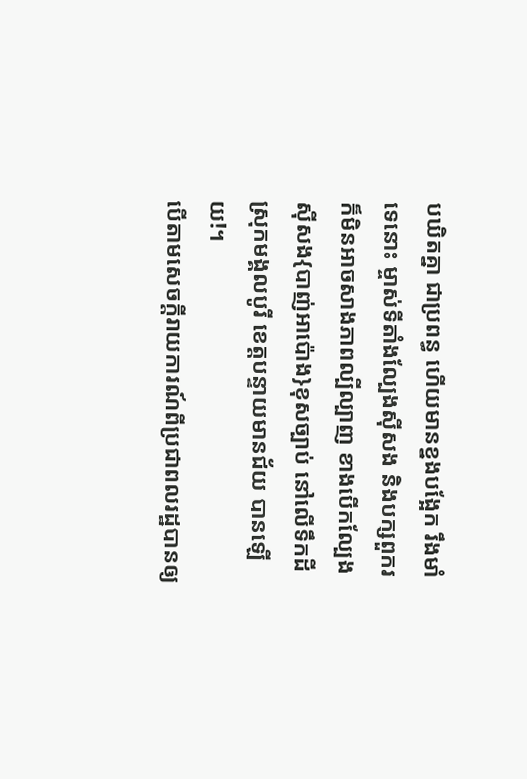បឃិតគ្នា ជាប្រពន្ធ ហើយមានខ្នងបង្អែក រឹងមាំ ទេនោះ ម្ចាស់ទីតាំងល្បែងស៊ីសង និងបក្សពួករ ក៏មិនអាចសាងភាពល្បីល្បាញ ខាងបើកល្បែងសុីសង{បាញ់អាប៉ោង}ខុសច្បាប់ នៅលើទឹកដី ស្រុកមង្គលបូរី ខេត្តបន្ទាយមានជ័យ បានឡើយ!។
បើតាមសេចក្តីរាយការណ៍ពីប្រជាពលរដ្ឋបានឲ្យ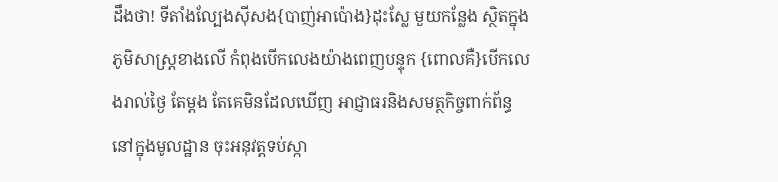ដឹងថា! ទីតាំងល្បែងស៊ីសង{បាញ់អាប៉ោង}ដុះស្លែ មួយកន្លែង ស្ថិតក្នុងភូមិសាស្ត្រខាងលើ កំពុងបើកលេងយ៉ាងពេញបន្ទុក {ពោលគឺ}បើកលេងរាល់ថ្ងៃ តែម្តង តែគេមិនដែលឃើញ អាជ្ញាធរនិងសមត្ថកិច្ចពាក់ព័ន្ធ នៅក្នុងមូលដ្ឋាន ចុះអនុវត្តទប់ស្កា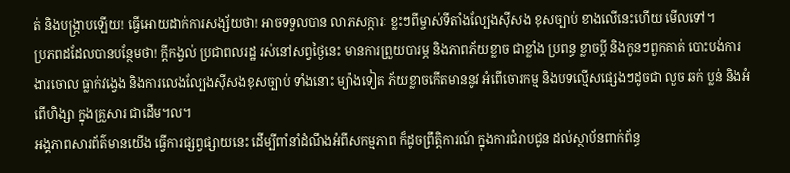ត់ និងបង្ក្រាបឡើយ! ធ្វើអោយដាក់ការសង្ស័យថា! អាចទទួលបាន លាភសក្ការៈ ខ្លះៗពីម្ចាស់ទីតាំងល្បែងសុីសង ខុសច្បាប់ ខាងលើនេះហើយ មើលទៅ។
ប្រភពដដែលបានបន្ថែមថា! ក្តីកង្វល់ ប្រជាពលរដ្ឋ រស់នៅសព្វថ្ងៃនេះ មានការព្រួយបារម្ភ និងភាពភ័យខ្លាច ជាខ្លាំង ប្រពន្ធ ខ្លាចប្តី និងកូនៗពួកគាត់ បោះបង់ការងារចោល ធ្លាក់វង្វេង និងការលេងល្បែងស៊ីសងខុសច្បាប់ ទាំងនោះ ម្យ៉ាងទៀត ភ័យខ្លាចកើតមាននូវ អំពើចោរកម្ម និងបទល្មើសផ្សេងៗដូចជា លួច ឆក់ ប្លន់ និងអំពើហិង្សា ក្នុងគ្រួសារ ជាដើម។ល។
អង្គភាពសារព័ត៌មានយើង ធ្វើការផ្សព្វផ្សាយនេះ ដើម្បីពាំនាំដំណឹងអំពីសកម្មភាព ក៏ដូចព្រឹត្តិការណ៍ ក្នុងការជំរាបជូន ដល់ស្ថាប័នពាក់ព័ន្ធ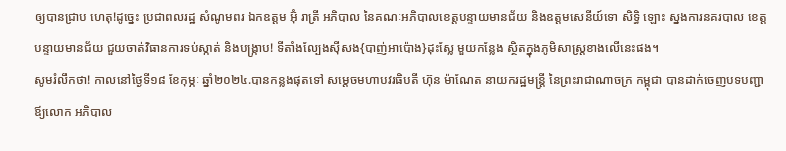ឲ្យបានជ្រាប ហេតុ!ដូច្នេះ ប្រជាពលរដ្ឋ សំណូមពរ ឯកឧត្តម អ៊ុំ រាត្រី អភិបាល នៃគណៈអភិបាលខេត្តបន្ទាយមានជ័យ និងឧត្តមសេនីយ៍ទោ សិទ្ធិ ឡោះ ស្នងការនគរបាល ខេត្តបន្ទាយមានជ័យ ជួយចាត់វិធានការទប់ស្កាត់ និងបង្ក្រាប! ទីតាំងល្បែងសុីសង{បាញ់អាប៉ោង}ដុះស្លែ មួយកន្លែង ស្ថិតក្នុងភូមិសាស្ត្រខាងលើនេះផង។
សូមរំលឹកថា! កាលនៅថ្ងៃទី១៨ ខែកុម្ភៈ ឆ្នាំ២០២៤.បានកន្លងផុតទៅ សម្តេចមហាបវរធិបតី ហ៊ុន ម៉ាណែត នាយករដ្ឋមន្ត្រី នៃព្រះរាជាណាចក្រ កម្ពុជា បានដាក់ចេញបទបញ្ជាឪ្យលោក អភិបាល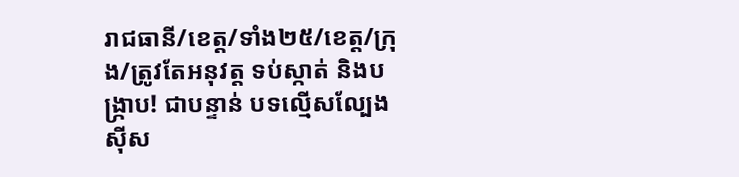រាជធានី/ខេត្ត/ទាំង២៥/ខេត្ត/ក្រុង/ត្រូវតែអនុវត្ត ទប់ស្កាត់ និងបង្រ្កាប! ជាបន្ទាន់ បទល្មើសល្បែងសុីស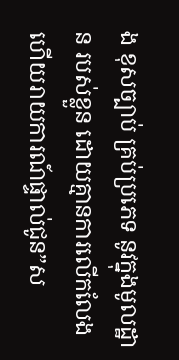ង ខុសច្បាប់ គ្រប់ប្រភេទ នូវក្នុងមូលដ្ឋាន របស់ខ្លួន ដោយគ្មានការលើកលែង ហើយរាយការណ៍ផ្ទាល់ជូន”ស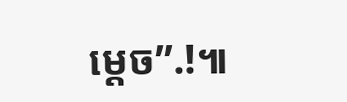ម្តេច”.!៕